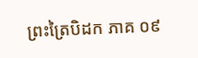ព្រះត្រៃបិដក ភាគ ០៩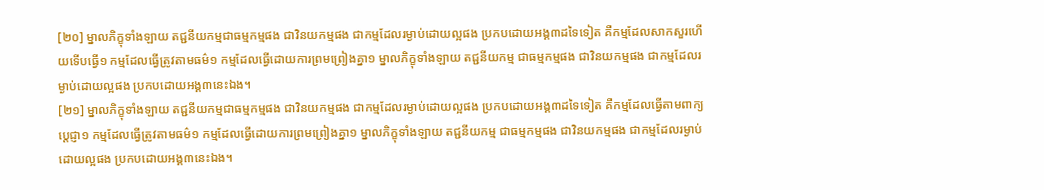[២០] ម្នាលភិក្ខុទាំងឡាយ តជ្ជនីយកម្មជាធម្មកម្មផង ជាវិនយកម្មផង ជាកម្មដែលរម្ងាប់ដោយល្អផង ប្រកបដោយអង្គ៣ដទៃទៀត គឺកម្មដែលសាកសួរហើយទើបធ្វើ១ កម្មដែលធ្វើត្រូវតាមធម៌១ កម្មដែលធ្វើដោយការព្រមព្រៀងគ្នា១ ម្នាលភិក្ខុទាំងឡាយ តជ្ជនីយកម្ម ជាធម្មកម្មផង ជាវិនយកម្មផង ជាកម្មដែលរម្ងាប់ដោយល្អផង ប្រកបដោយអង្គ៣នេះឯង។
[២១] ម្នាលភិក្ខុទាំងឡាយ តជ្ជនីយកម្មជាធម្មកម្មផង ជាវិនយកម្មផង ជាកម្មដែលរម្ងាប់ដោយល្អផង ប្រកបដោយអង្គ៣ដទៃទៀត គឺកម្មដែលធ្វើតាមពាក្យប្តេជ្ញា១ កម្មដែលធ្វើត្រូវតាមធម៌១ កម្មដែលធ្វើដោយការព្រមព្រៀងគ្នា១ ម្នាលភិក្ខុទាំងឡាយ តជ្ជនីយកម្ម ជាធម្មកម្មផង ជាវិនយកម្មផង ជាកម្មដែលរម្ងាប់ដោយល្អផង ប្រកបដោយអង្គ៣នេះឯង។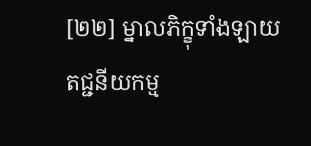[២២] ម្នាលភិក្ខុទាំងឡាយ តជ្ជនីយកម្ម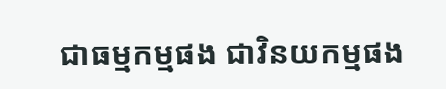ជាធម្មកម្មផង ជាវិនយកម្មផង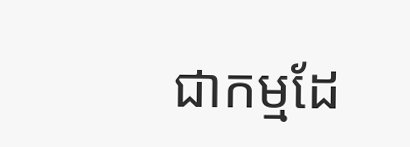ជាកម្មដែ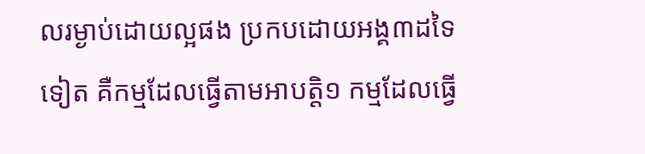លរម្ងាប់ដោយល្អផង ប្រកបដោយអង្គ៣ដទៃទៀត គឺកម្មដែលធ្វើតាមអាបត្តិ១ កម្មដែលធ្វើ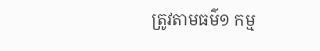ត្រូវតាមធម៌១ កម្ម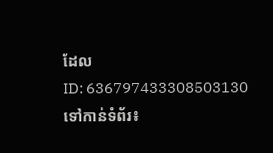ដែល
ID: 636797433308503130
ទៅកាន់ទំព័រ៖